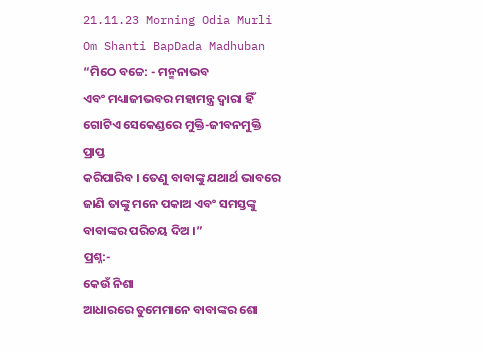21.11.23 Morning Odia Murli Om Shanti BapDada Madhuban
“ମିଠେ ବଚ୍ଚେ: - ମନ୍ମନାଭବ
ଏବଂ ମଧ୍ୟାଜୀଭବର ମହାମନ୍ତ୍ର ଦ୍ୱାରା ହିଁ ଗୋଟିଏ ସେକେଣ୍ଡରେ ମୁକ୍ତି-ଜୀବନମୁକ୍ତି ପ୍ରାପ୍ତ
କରିପାରିବ । ତେଣୁ ବାବାଙ୍କୁ ଯଥାର୍ଥ ଭାବରେ ଜାଣି ତାଙ୍କୁ ମନେ ପକାଅ ଏବଂ ସମସ୍ତଙ୍କୁ
ବାବାଙ୍କର ପରିଚୟ ଦିଅ ।”
ପ୍ରଶ୍ନ:-
କେଉଁ ନିଶା
ଆଧାରରେ ତୁମେମାନେ ବାବାଙ୍କର ଶୋ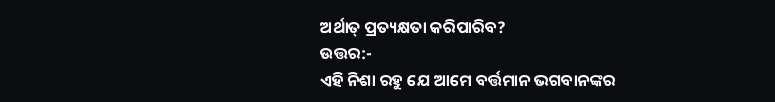ଅର୍ଥାତ୍ ପ୍ରତ୍ୟକ୍ଷତା କରିପାରିବ?
ଉତ୍ତର:-
ଏହି ନିଶା ରହୁ ଯେ ଆମେ ବର୍ତ୍ତମାନ ଭଗବାନଙ୍କର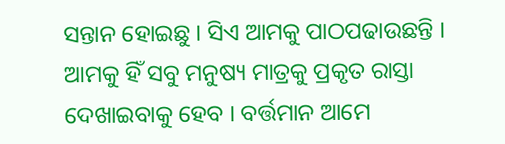ସନ୍ତାନ ହୋଇଛୁ । ସିଏ ଆମକୁ ପାଠପଢାଉଛନ୍ତି ।
ଆମକୁ ହିଁ ସବୁ ମନୁଷ୍ୟ ମାତ୍ରକୁ ପ୍ରକୃତ ରାସ୍ତା ଦେଖାଇବାକୁ ହେବ । ବର୍ତ୍ତମାନ ଆମେ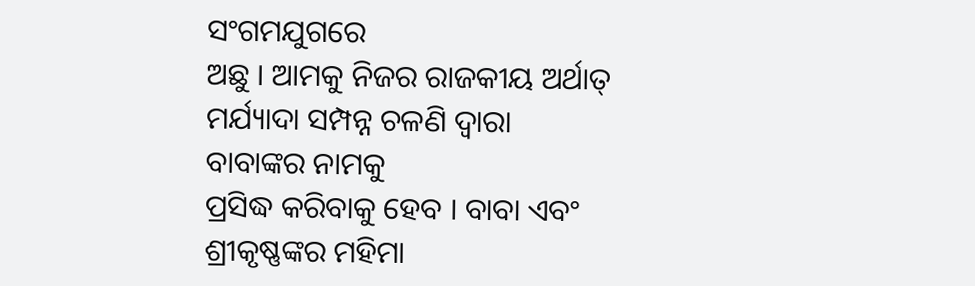ସଂଗମଯୁଗରେ
ଅଛୁ । ଆମକୁ ନିଜର ରାଜକୀୟ ଅର୍ଥାତ୍ ମର୍ଯ୍ୟାଦା ସମ୍ପନ୍ନ ଚଳଣି ଦ୍ୱାରା ବାବାଙ୍କର ନାମକୁ
ପ୍ରସିଦ୍ଧ କରିବାକୁ ହେବ । ବାବା ଏବଂ ଶ୍ରୀକୃଷ୍ଣଙ୍କର ମହିମା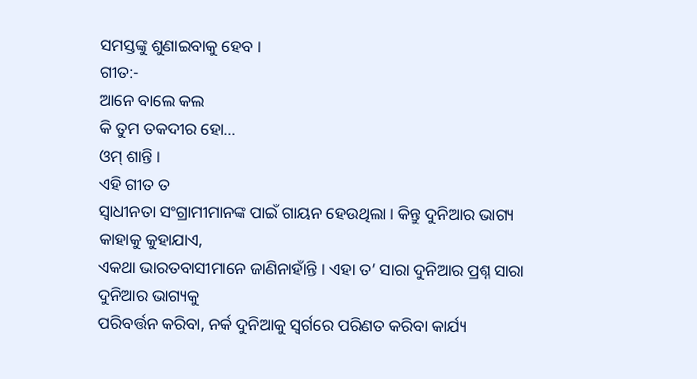ସମସ୍ତଙ୍କୁ ଶୁଣାଇବାକୁ ହେବ ।
ଗୀତ:-
ଆନେ ବାଲେ କଲ
କି ତୁମ ତକଦୀର ହୋ...
ଓମ୍ ଶାନ୍ତି ।
ଏହି ଗୀତ ତ
ସ୍ୱାଧୀନତା ସଂଗ୍ରାମୀମାନଙ୍କ ପାଇଁ ଗାୟନ ହେଉଥିଲା । କିନ୍ତୁ ଦୁନିଆର ଭାଗ୍ୟ କାହାକୁ କୁହାଯାଏ,
ଏକଥା ଭାରତବାସୀମାନେ ଜାଣିନାହାଁନ୍ତି । ଏହା ତ’ ସାରା ଦୁନିଆର ପ୍ରଶ୍ନ ସାରା ଦୁନିଆର ଭାଗ୍ୟକୁ
ପରିବର୍ତ୍ତନ କରିବା, ନର୍କ ଦୁନିଆକୁ ସ୍ୱର୍ଗରେ ପରିଣତ କରିବା କାର୍ଯ୍ୟ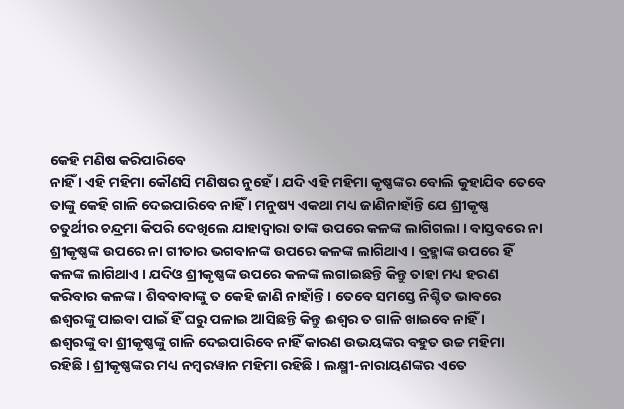କେହି ମଣିଷ କରିପାରିବେ
ନାହିଁ । ଏହି ମହିମା କୌଣସି ମଣିଷର ନୁହେଁ । ଯଦି ଏହି ମହିମା କୃଷ୍ଣଙ୍କର ବୋଲି କୁହାଯିବ ତେବେ
ତାଙ୍କୁ କେହି ଗାଳି ଦେଇପାରିବେ ନାହିଁ । ମନୁଷ୍ୟ ଏକଥା ମଧ୍ୟ ଜାଣିନାହାଁନ୍ତି ଯେ ଶ୍ରୀକୃଷ୍ଣ
ଚତୁର୍ଥୀର ଚନ୍ଦ୍ରମା କିପରି ଦେଖିଲେ ଯାହାଦ୍ୱାରା ତାଙ୍କ ଉପରେ କଳଙ୍କ ଲାଗିଗଲା । ବାସ୍ତବରେ ନା
ଶ୍ରୀକୃଷ୍ଣଙ୍କ ଉପରେ ନା ଗୀତାର ଭଗବାନଙ୍କ ଉପରେ କଳଙ୍କ ଲାଗିଥାଏ । ବ୍ରହ୍ମାଙ୍କ ଉପରେ ହିଁ
କଳଙ୍କ ଲାଗିଥାଏ । ଯଦିଓ ଶ୍ରୀକୃଷ୍ଣଙ୍କ ଉପରେ କଳଙ୍କ ଲଗାଇଛନ୍ତି କିନ୍ତୁ ତାହା ମଧ୍ୟ ହରଣ
କରିବାର କଳଙ୍କ । ଶିବବାବାଙ୍କୁ ତ କେହି ଜାଣି ନାହାଁନ୍ତି । ତେବେ ସମସ୍ତେ ନିଶ୍ଚିତ ଭାବରେ
ଈଶ୍ୱରଙ୍କୁ ପାଇବା ପାଇଁ ହିଁ ଘରୁ ପଳାଇ ଆସିଛନ୍ତି କିନ୍ତୁ ଈଶ୍ୱର ତ ଗାଳି ଖାଇବେ ନାହିଁ ।
ଈଶ୍ୱରଙ୍କୁ ବା ଶ୍ରୀକୃଷ୍ଣଙ୍କୁ ଗାଳି ଦେଇପାରିବେ ନାହିଁ କାରଣ ଉଭୟଙ୍କର ବହୁତ ଉଚ୍ଚ ମହିମା
ରହିଛି । ଶ୍ରୀକୃଷ୍ଣଙ୍କର ମଧ୍ୟ ନମ୍ବରୱାନ ମହିମା ରହିଛି । ଲକ୍ଷ୍ମୀ-ନାରାୟଣଙ୍କର ଏତେ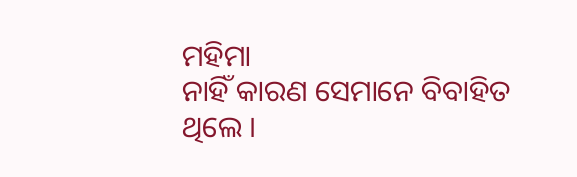ମହିମା
ନାହିଁ କାରଣ ସେମାନେ ବିବାହିତ ଥିଲେ ।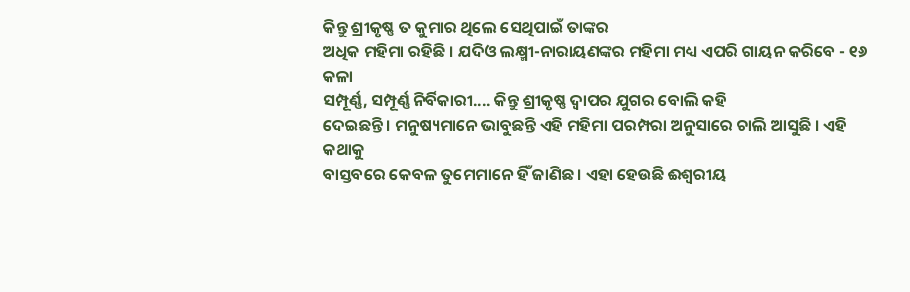କିନ୍ତୁ ଶ୍ରୀକୃଷ୍ଣ ତ କୁମାର ଥିଲେ ସେଥିପାଇଁ ତାଙ୍କର
ଅଧିକ ମହିମା ରହିଛି । ଯଦିଓ ଲକ୍ଷ୍ମୀ-ନାରାୟଣଙ୍କର ମହିମା ମଧ୍ୟ ଏପରି ଗାୟନ କରିବେ - ୧୬ କଳା
ସମ୍ପୂର୍ଣ୍ଣ, ସମ୍ପୂର୍ଣ୍ଣ ନିର୍ବିକାରୀ.... କିନ୍ତୁ ଶ୍ରୀକୃଷ୍ଣ ଦ୍ୱାପର ଯୁଗର ବୋଲି କହି
ଦେଇଛନ୍ତି । ମନୁଷ୍ୟମାନେ ଭାବୁଛନ୍ତି ଏହି ମହିମା ପରମ୍ପରା ଅନୁସାରେ ଚାଲି ଆସୁଛି । ଏହି କଥାକୁ
ବାସ୍ତବରେ କେବଳ ତୁମେମାନେ ହିଁ ଜାଣିଛ । ଏହା ହେଉଛି ଈଶ୍ୱରୀୟ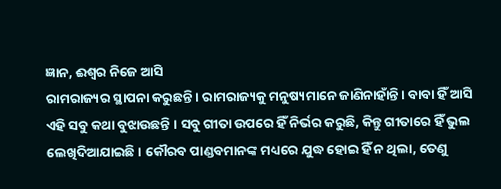ଜ୍ଞାନ, ଈଶ୍ୱର ନିଜେ ଆସି
ରାମରାଜ୍ୟର ସ୍ଥାପନା କରୁଛନ୍ତି । ରାମରାଜ୍ୟକୁ ମନୁଷ୍ୟମାନେ ଜାଣିନାହାଁନ୍ତି । ବାବା ହିଁ ଆସି
ଏହି ସବୁ କଥା ବୁଝାଉଛନ୍ତି । ସବୁ ଗୀତା ଉପରେ ହିଁ ନିର୍ଭର କରୁଛି, କିନ୍ତୁ ଗୀତାରେ ହିଁ ଭୁଲ
ଲେଖିଦିଆଯାଇଛି । କୌରବ ପାଣ୍ଡବମାନଙ୍କ ମଧ୍ୟରେ ଯୁଦ୍ଧ ହୋଇ ହିଁ ନ ଥିଲା, ତେଣୁ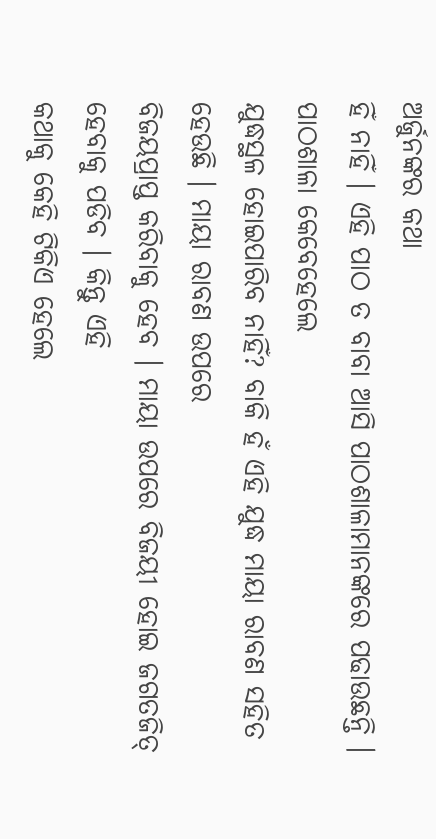ଅର୍ଜୁନଙ୍କର କଥା
ହିଁ ନାହିଁ । ଏହି ପାଠ ତ ବାବା ଆସି ପାଠଶାଳାମାନଙ୍କରେ ପଢାଉଛନ୍ତି । ପାଠଶାଳା କେବେହେଲେ
ଯୁଦ୍ଧସ୍ଥଳ ହୋଇପାରିବ ନାହିଁ? ବାକି ହଁ ଏହି ଯୁଦ୍ଧ ମାୟା ରାବଣ ସହିତ ହେଉଛି । ମାୟା ରାବଣ ଉପରେ
ବିଜୟପ୍ରାପ୍ତ କରିବାକୁ ହେବ । ମାୟା ଉପରେ ବିଜୟୀ ହୋଇ ଜଗତଜିତ୍ ହେବାକୁ ପଡିବ । କିନ୍ତୁ ଏହି
କଥାକୁ କେହି ଟିକିଏ ହେଲେ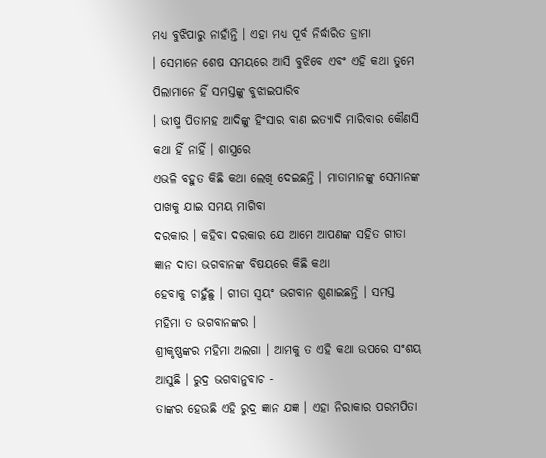ମଧ୍ୟ ବୁଝିପାରୁ ନାହାଁନ୍ତି । ଏହା ମଧ୍ୟ ପୂର୍ବ ନିର୍ଦ୍ଧାରିତ ଡ୍ରାମା
। ସେମାନେ ଶେଷ ସମୟରେ ଆସି ବୁଝିବେ ଏବଂ ଏହି କଥା ତୁମେ ପିଲାମାନେ ହିଁ ସମସ୍ତଙ୍କୁ ବୁଝାଇପାରିବ
। ଭୀଷ୍ମ ପିତାମହ ଆଦିଙ୍କୁ ହିଂସାର ବାଣ ଇତ୍ୟାଦି ମାରିବାର କୌଣସି କଥା ହିଁ ନାହିଁ । ଶାସ୍ତ୍ରରେ
ଏଭଳି ବହୁତ କିଛି କଥା ଲେଖି ଦେଇଛନ୍ତି । ମାତାମାନଙ୍କୁ ସେମାନଙ୍କ ପାଖକୁ ଯାଇ ସମୟ ମାଗିବା
ଦରକାର । କହିବା ଦରକାର ଯେ ଆମେ ଆପଣଙ୍କ ସହିତ ଗୀତା ଜ୍ଞାନ ଦାତା ଭଗବାନଙ୍କ ବିଷୟରେ କିଛି କଥା
ହେବାକୁ ଚାହୁଁଛୁ । ଗୀତା ସ୍ୱୟଂ ଭଗବାନ ଶୁଣାଇଛନ୍ତି । ସମସ୍ତ ମହିମା ତ ଭଗବାନଙ୍କର ।
ଶ୍ରୀକୃଷ୍ଣଙ୍କର ମହିମା ଅଲଗା । ଆମକୁ ତ ଏହି କଥା ଉପରେ ସଂଶୟ ଆସୁଛି । ରୁଦ୍ର ଭଗବାନୁବାଚ -
ତାଙ୍କର ହେଉଛି ଏହି ରୁଦ୍ର ଜ୍ଞାନ ଯଜ୍ଞ । ଏହା ନିରାକାର ପରମପିତା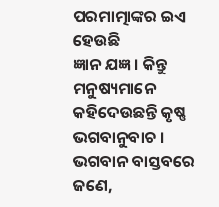ପରମାତ୍ମାଙ୍କର ଇଏ ହେଉଛି
ଜ୍ଞାନ ଯଜ୍ଞ । କିନ୍ତୁ ମନୁଷ୍ୟମାନେ କହିଦେଉଛନ୍ତି କୃଷ୍ଣ ଭଗବାନୁବାଚ । ଭଗବାନ ବାସ୍ତବରେ ଜଣେ,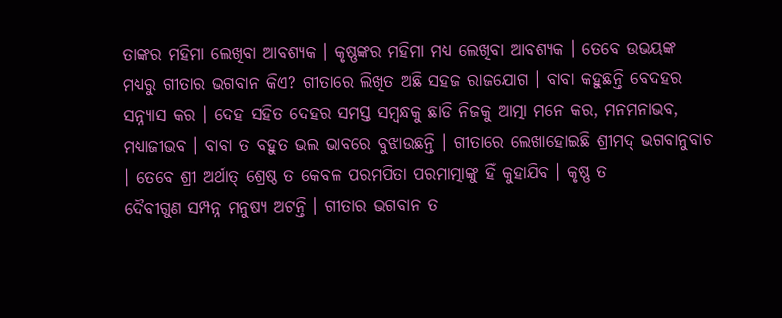ତାଙ୍କର ମହିମା ଲେଖିବା ଆବଶ୍ୟକ । କୃଷ୍ଣଙ୍କର ମହିମା ମଧ୍ୟ ଲେଖିବା ଆବଶ୍ୟକ । ତେବେ ଉଭୟଙ୍କ
ମଧ୍ୟରୁ ଗୀତାର ଭଗବାନ କିଏ? ଗୀତାରେ ଲିଖିତ ଅଛି ସହଜ ରାଜଯୋଗ । ବାବା କହୁଛନ୍ତି ବେଦହର
ସନ୍ନ୍ୟାସ କର । ଦେହ ସହିତ ଦେହର ସମସ୍ତ ସମ୍ବନ୍ଧକୁ ଛାଡି ନିଜକୁ ଆତ୍ମା ମନେ କର, ମନମନାଭବ,
ମଧ୍ୟାଜୀଭବ । ବାବା ତ ବହୁତ ଭଲ ଭାବରେ ବୁଝାଉଛନ୍ତି । ଗୀତାରେ ଲେଖାହୋଇଛି ଶ୍ରୀମଦ୍ ଭଗବାନୁବାଚ
। ତେବେ ଶ୍ରୀ ଅର୍ଥାତ୍ ଶ୍ରେଷ୍ଠ ତ କେବଳ ପରମପିତା ପରମାତ୍ମାଙ୍କୁ ହିଁ କୁହାଯିବ । କୃଷ୍ଣ ତ
ଦୈବୀଗୁଣ ସମ୍ପନ୍ନ ମନୁଷ୍ୟ ଅଟନ୍ତି । ଗୀତାର ଭଗବାନ ତ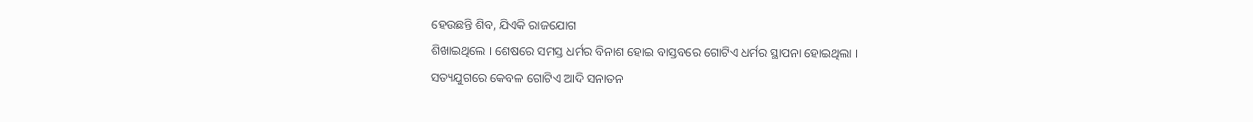ହେଉଛନ୍ତି ଶିବ, ଯିଏକି ରାଜଯୋଗ
ଶିଖାଇଥିଲେ । ଶେଷରେ ସମସ୍ତ ଧର୍ମର ବିନାଶ ହୋଇ ବାସ୍ତବରେ ଗୋଟିଏ ଧର୍ମର ସ୍ଥାପନା ହୋଇଥିଲା ।
ସତ୍ୟଯୁଗରେ କେବଳ ଗୋଟିଏ ଆଦି ସନାତନ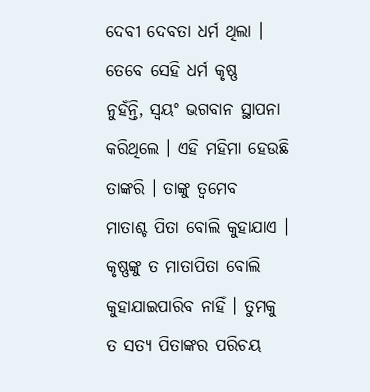ଦେବୀ ଦେବତା ଧର୍ମ ଥିଲା । ତେବେ ସେହି ଧର୍ମ କୃଷ୍ଣ
ନୁହଁନ୍ତି, ସ୍ୱୟଂ ଭଗବାନ ସ୍ଥାପନା କରିଥିଲେ । ଏହି ମହିମା ହେଉଛି ତାଙ୍କରି । ତାଙ୍କୁ ତ୍ୱମେବ
ମାତାଶ୍ଚ ପିତା ବୋଲି କୁହାଯାଏ । କୃଷ୍ଣଙ୍କୁ ତ ମାତାପିତା ବୋଲି କୁହାଯାଇପାରିବ ନାହିଁ । ତୁମକୁ
ତ ସତ୍ୟ ପିତାଙ୍କର ପରିଚୟ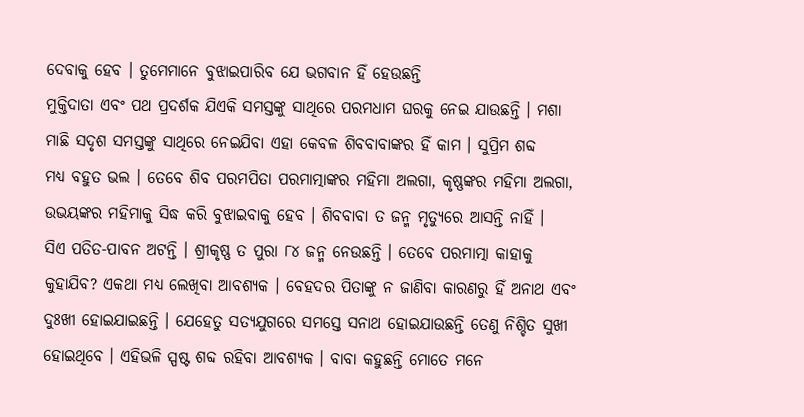ଦେବାକୁ ହେବ । ତୁମେମାନେ ବୁଝାଇପାରିବ ଯେ ଭଗବାନ ହିଁ ହେଉଛନ୍ତି
ମୁକ୍ତିଦାତା ଏବଂ ପଥ ପ୍ରଦର୍ଶକ ଯିଏକି ସମସ୍ତଙ୍କୁ ସାଥିରେ ପରମଧାମ ଘରକୁ ନେଇ ଯାଉଛନ୍ତି । ମଶା
ମାଛି ସଦୃଶ ସମସ୍ତଙ୍କୁ ସାଥିରେ ନେଇଯିବା ଏହା କେବଳ ଶିବବାବାଙ୍କର ହିଁ କାମ । ସୁପ୍ରିମ ଶବ୍ଦ
ମଧ୍ୟ ବହୁତ ଭଲ । ତେବେ ଶିବ ପରମପିତା ପରମାତ୍ମାଙ୍କର ମହିମା ଅଲଗା, କୃଷ୍ଣଙ୍କର ମହିମା ଅଲଗା,
ଉଭୟଙ୍କର ମହିମାକୁ ସିଦ୍ଧ କରି ବୁଝାଇବାକୁ ହେବ । ଶିବବାବା ତ ଜନ୍ମ ମୃତ୍ୟୁରେ ଆସନ୍ତି ନାହିଁ ।
ସିଏ ପତିତ-ପାବନ ଅଟନ୍ତି । ଶ୍ରୀକୃଷ୍ଣ ତ ପୁରା ୮୪ ଜନ୍ମ ନେଉଛନ୍ତି । ତେବେ ପରମାତ୍ମା କାହାକୁ
କୁହାଯିବ? ଏକଥା ମଧ୍ୟ ଲେଖିବା ଆବଶ୍ୟକ । ବେହଦର ପିତାଙ୍କୁ ନ ଜାଣିବା କାରଣରୁ ହିଁ ଅନାଥ ଏବଂ
ଦୁଃଖୀ ହୋଇଯାଇଛନ୍ତି । ଯେହେତୁ ସତ୍ୟଯୁଗରେ ସମସ୍ତେ ସନାଥ ହୋଇଯାଉଛନ୍ତି ତେଣୁ ନିଶ୍ଚିତ ସୁଖୀ
ହୋଇଥିବେ । ଏହିଭଳି ସ୍ପଷ୍ଟ ଶବ୍ଦ ରହିବା ଆବଶ୍ୟକ । ବାବା କହୁଛନ୍ତି ମୋତେ ମନେ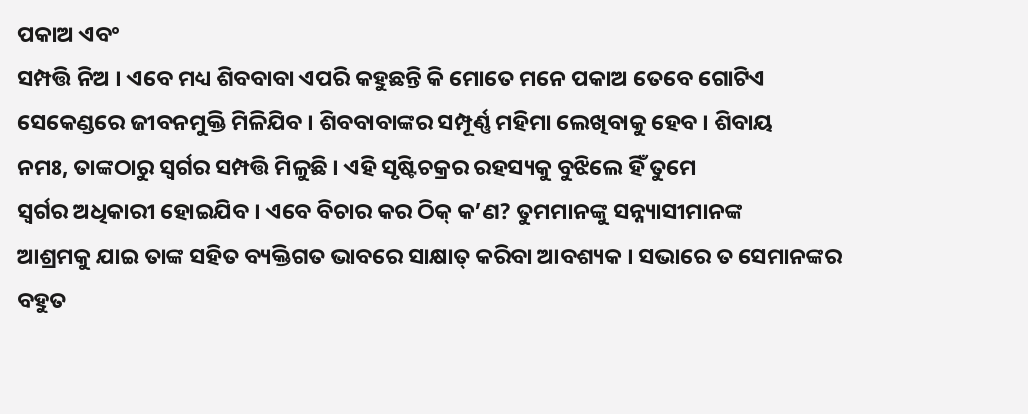ପକାଅ ଏବଂ
ସମ୍ପତ୍ତି ନିଅ । ଏବେ ମଧ୍ୟ ଶିବବାବା ଏପରି କହୁଛନ୍ତି କି ମୋତେ ମନେ ପକାଅ ତେବେ ଗୋଟିଏ
ସେକେଣ୍ଡରେ ଜୀବନମୁକ୍ତି ମିଳିଯିବ । ଶିବବାବାଙ୍କର ସମ୍ପୂର୍ଣ୍ଣ ମହିମା ଲେଖିବାକୁ ହେବ । ଶିବାୟ
ନମଃ, ତାଙ୍କଠାରୁ ସ୍ୱର୍ଗର ସମ୍ପତ୍ତି ମିଳୁଛି । ଏହି ସୃଷ୍ଟିଚକ୍ରର ରହସ୍ୟକୁ ବୁଝିଲେ ହିଁ ତୁମେ
ସ୍ୱର୍ଗର ଅଧିକାରୀ ହୋଇଯିବ । ଏବେ ବିଚାର କର ଠିକ୍ କ’ଣ? ତୁମମାନଙ୍କୁ ସନ୍ନ୍ୟାସୀମାନଙ୍କ
ଆଶ୍ରମକୁ ଯାଇ ତାଙ୍କ ସହିତ ବ୍ୟକ୍ତିଗତ ଭାବରେ ସାକ୍ଷାତ୍ କରିବା ଆବଶ୍ୟକ । ସଭାରେ ତ ସେମାନଙ୍କର
ବହୁତ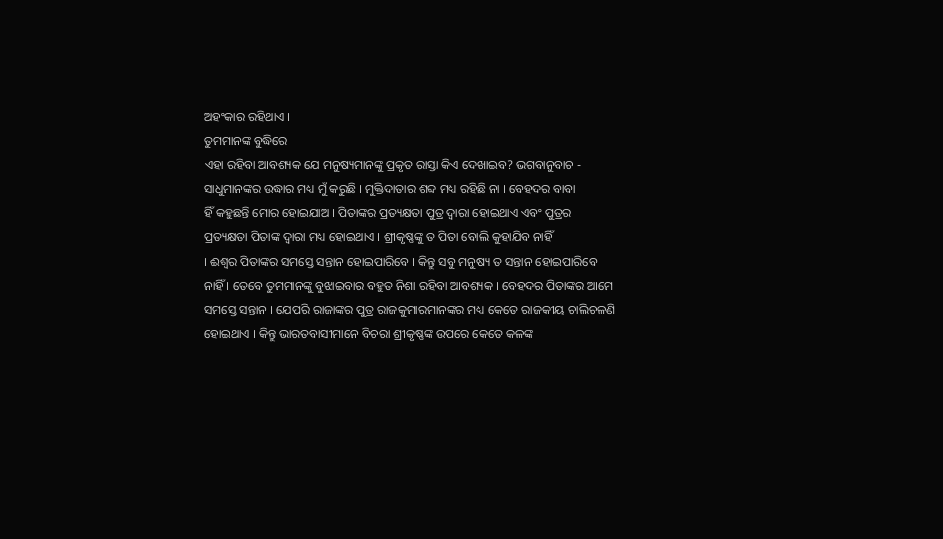ଅହଂକାର ରହିଥାଏ ।
ତୁମମାନଙ୍କ ବୁଦ୍ଧିରେ
ଏହା ରହିବା ଆବଶ୍ୟକ ଯେ ମନୁଷ୍ୟମାନଙ୍କୁ ପ୍ରକୃତ ରାସ୍ତା କିଏ ଦେଖାଇବ? ଭଗବାନୁବାଚ -
ସାଧୁମାନଙ୍କର ଉଦ୍ଧାର ମଧ୍ୟ ମୁଁ କରୁଛି । ମୁକ୍ତିଦାତାର ଶବ୍ଦ ମଧ୍ୟ ରହିଛି ନା । ବେହଦର ବାବା
ହିଁ କହୁଛନ୍ତି ମୋର ହୋଇଯାଅ । ପିତାଙ୍କର ପ୍ରତ୍ୟକ୍ଷତା ପୁତ୍ର ଦ୍ୱାରା ହୋଇଥାଏ ଏବଂ ପୁତ୍ରର
ପ୍ରତ୍ୟକ୍ଷତା ପିତାଙ୍କ ଦ୍ୱାରା ମଧ୍ୟ ହୋଇଥାଏ । ଶ୍ରୀକୃଷ୍ଣଙ୍କୁ ତ ପିତା ବୋଲି କୁହାଯିବ ନାହିଁ
। ଈଶ୍ୱର ପିତାଙ୍କର ସମସ୍ତେ ସନ୍ତାନ ହୋଇପାରିବେ । କିନ୍ତୁ ସବୁ ମନୁଷ୍ୟ ତ ସନ୍ତାନ ହୋଇପାରିବେ
ନାହିଁ । ତେବେ ତୁମମାନଙ୍କୁ ବୁଝାଇବାର ବହୁତ ନିଶା ରହିବା ଆବଶ୍ୟକ । ବେହଦର ପିତାଙ୍କର ଆମେ
ସମସ୍ତେ ସନ୍ତାନ । ଯେପରି ରାଜାଙ୍କର ପୁତ୍ର ରାଜକୁମାରମାନଙ୍କର ମଧ୍ୟ କେତେ ରାଜକୀୟ ଚାଲିଚଳଣି
ହୋଇଥାଏ । କିନ୍ତୁ ଭାରତବାସୀମାନେ ବିଚରା ଶ୍ରୀକୃଷ୍ଣଙ୍କ ଉପରେ କେତେ କଳଙ୍କ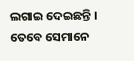ଲଗାଇ ଦେଇଛନ୍ତି ।
ତେବେ ସେମାନେ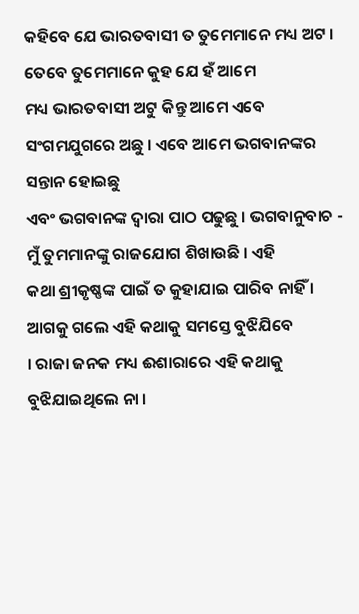କହିବେ ଯେ ଭାରତବାସୀ ତ ତୁମେମାନେ ମଧ୍ୟ ଅଟ । ତେବେ ତୁମେମାନେ କୁହ ଯେ ହଁ ଆମେ
ମଧ୍ୟ ଭାରତବାସୀ ଅଟୁ କିନ୍ତୁ ଆମେ ଏବେ ସଂଗମଯୁଗରେ ଅଛୁ । ଏବେ ଆମେ ଭଗବାନଙ୍କର ସନ୍ତାନ ହୋଇଛୁ
ଏବଂ ଭଗବାନଙ୍କ ଦ୍ୱାରା ପାଠ ପଢୁଛୁ । ଭଗବାନୁବାଚ - ମୁଁ ତୁମମାନଙ୍କୁ ରାଜଯୋଗ ଶିଖାଉଛି । ଏହି
କଥା ଶ୍ରୀକୃଷ୍ଣଙ୍କ ପାଇଁ ତ କୁହାଯାଇ ପାରିବ ନାହିଁ । ଆଗକୁ ଗଲେ ଏହି କଥାକୁ ସମସ୍ତେ ବୁଝିଯିବେ
। ରାଜା ଜନକ ମଧ୍ୟ ଈଶାରାରେ ଏହି କଥାକୁ ବୁଝିଯାଇଥିଲେ ନା ।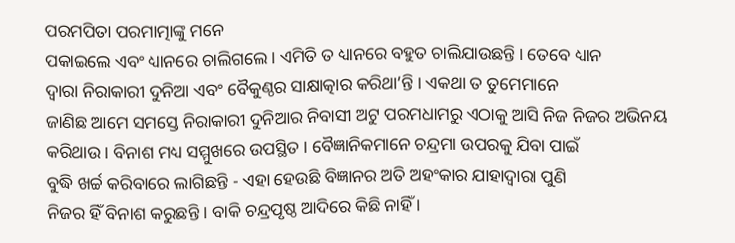ପରମପିତା ପରମାତ୍ମାଙ୍କୁ ମନେ
ପକାଇଲେ ଏବଂ ଧ୍ୟାନରେ ଚାଲିଗଲେ । ଏମିତି ତ ଧ୍ୟାନରେ ବହୁତ ଚାଲିଯାଉଛନ୍ତି । ତେବେ ଧ୍ୟାନ
ଦ୍ୱାରା ନିରାକାରୀ ଦୁନିଆ ଏବଂ ବୈକୁଣ୍ଠର ସାକ୍ଷାତ୍କାର କରିଥା’ନ୍ତି । ଏକଥା ତ ତୁମେମାନେ
ଜାଣିଛ ଆମେ ସମସ୍ତେ ନିରାକାରୀ ଦୁନିଆର ନିବାସୀ ଅଟୁ ପରମଧାମରୁ ଏଠାକୁ ଆସି ନିଜ ନିଜର ଅଭିନୟ
କରିଥାଉ । ବିନାଶ ମଧ୍ୟ ସମ୍ମୁଖରେ ଉପସ୍ଥିତ । ବୈଜ୍ଞାନିକମାନେ ଚନ୍ଦ୍ରମା ଉପରକୁ ଯିବା ପାଇଁ
ବୁଦ୍ଧି ଖର୍ଚ୍ଚ କରିବାରେ ଲାଗିଛନ୍ତି - ଏହା ହେଉଛି ବିଜ୍ଞାନର ଅତି ଅହଂକାର ଯାହାଦ୍ୱାରା ପୁଣି
ନିଜର ହିଁ ବିନାଶ କରୁଛନ୍ତି । ବାକି ଚନ୍ଦ୍ରପୃଷ୍ଠ ଆଦିରେ କିଛି ନାହିଁ ।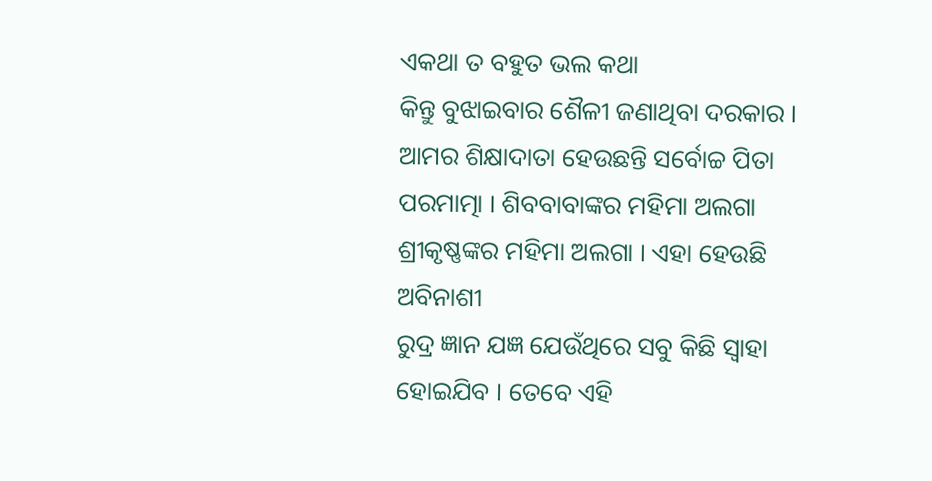ଏକଥା ତ ବହୁତ ଭଲ କଥା
କିନ୍ତୁ ବୁଝାଇବାର ଶୈଳୀ ଜଣାଥିବା ଦରକାର । ଆମର ଶିକ୍ଷାଦାତା ହେଉଛନ୍ତି ସର୍ବୋଚ୍ଚ ପିତା
ପରମାତ୍ମା । ଶିବବାବାଙ୍କର ମହିମା ଅଲଗା ଶ୍ରୀକୃଷ୍ଣଙ୍କର ମହିମା ଅଲଗା । ଏହା ହେଉଛି ଅବିନାଶୀ
ରୁଦ୍ର ଜ୍ଞାନ ଯଜ୍ଞ ଯେଉଁଥିରେ ସବୁ କିଛି ସ୍ୱାହା ହୋଇଯିବ । ତେବେ ଏହି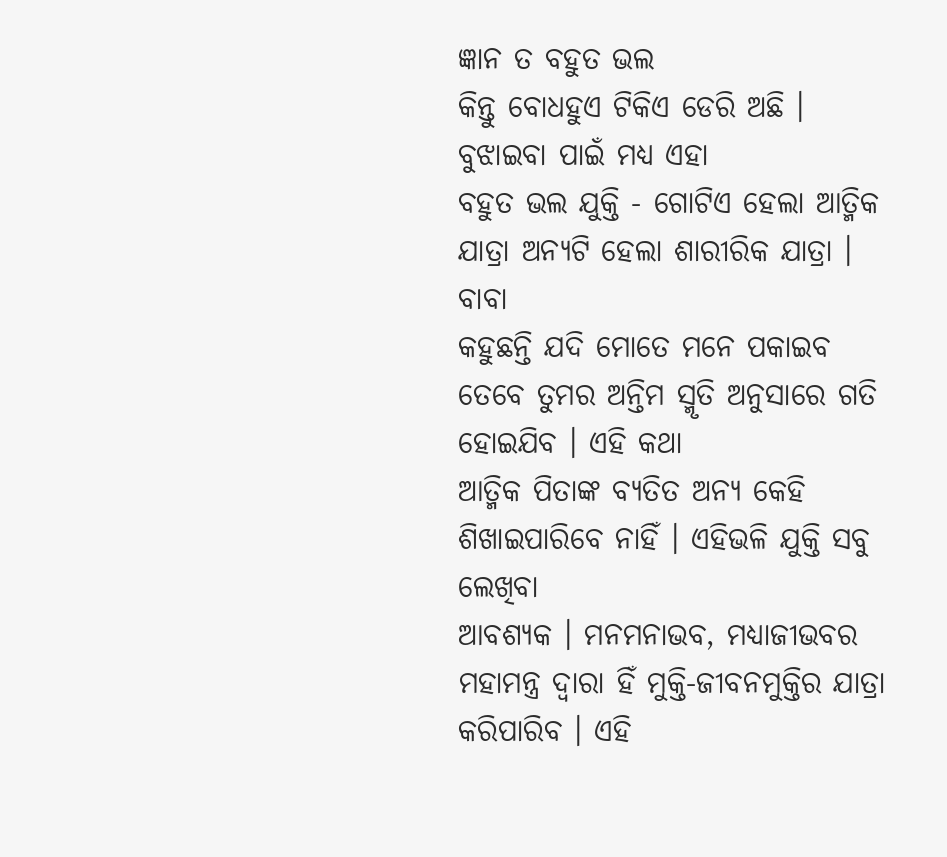ଜ୍ଞାନ ତ ବହୁତ ଭଲ
କିନ୍ତୁ ବୋଧହୁଏ ଟିକିଏ ଡେରି ଅଛି ।
ବୁଝାଇବା ପାଇଁ ମଧ୍ୟ ଏହା
ବହୁତ ଭଲ ଯୁକ୍ତି - ଗୋଟିଏ ହେଲା ଆତ୍ମିକ ଯାତ୍ରା ଅନ୍ୟଟି ହେଲା ଶାରୀରିକ ଯାତ୍ରା । ବାବା
କହୁଛନ୍ତି ଯଦି ମୋତେ ମନେ ପକାଇବ ତେବେ ତୁମର ଅନ୍ତିମ ସ୍ମୃତି ଅନୁସାରେ ଗତି ହୋଇଯିବ । ଏହି କଥା
ଆତ୍ମିକ ପିତାଙ୍କ ବ୍ୟତିତ ଅନ୍ୟ କେହି ଶିଖାଇପାରିବେ ନାହିଁ । ଏହିଭଳି ଯୁକ୍ତି ସବୁ ଲେଖିବା
ଆବଶ୍ୟକ । ମନମନାଭବ, ମଧ୍ୟାଜୀଭବର ମହାମନ୍ତ୍ର ଦ୍ୱାରା ହିଁ ମୁକ୍ତି-ଜୀବନମୁକ୍ତିର ଯାତ୍ରା
କରିପାରିବ । ଏହି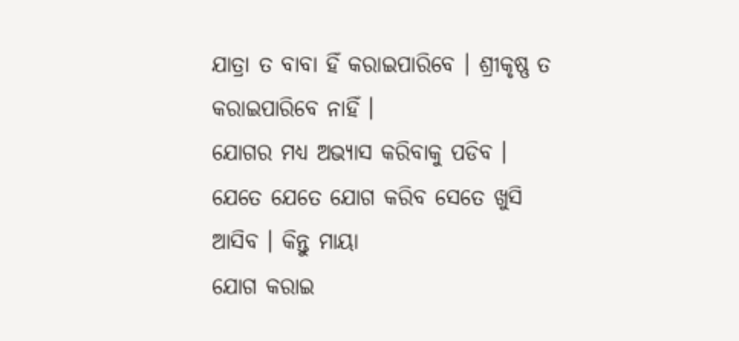ଯାତ୍ରା ତ ବାବା ହିଁ କରାଇପାରିବେ । ଶ୍ରୀକୃଷ୍ଣ ତ କରାଇପାରିବେ ନାହିଁ ।
ଯୋଗର ମଧ୍ୟ ଅଭ୍ୟାସ କରିବାକୁ ପଡିବ । ଯେତେ ଯେତେ ଯୋଗ କରିବ ସେତେ ଖୁସି ଆସିବ । କିନ୍ତୁ ମାୟା
ଯୋଗ କରାଇ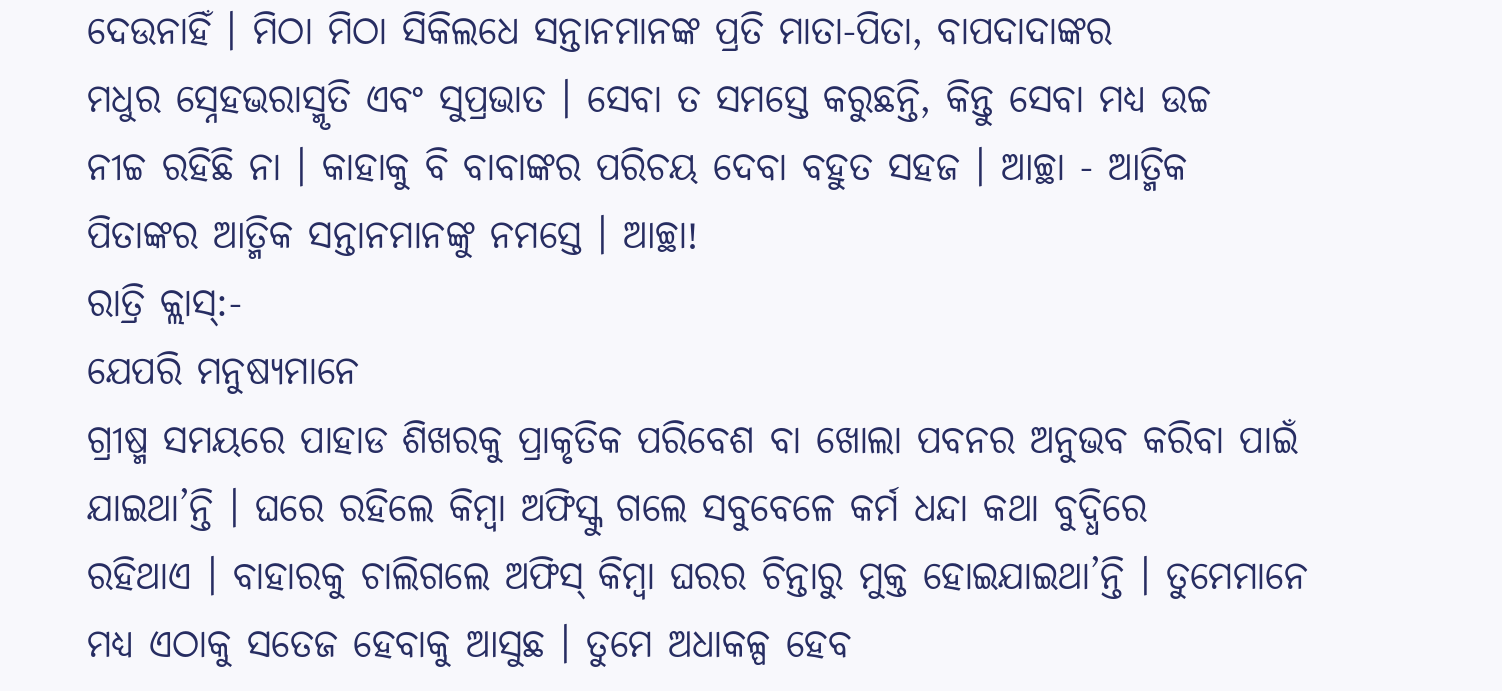ଦେଉନାହିଁ । ମିଠା ମିଠା ସିକିଲଧେ ସନ୍ତାନମାନଙ୍କ ପ୍ରତି ମାତା-ପିତା, ବାପଦାଦାଙ୍କର
ମଧୁର ସ୍ନେହଭରାସ୍ମୃତି ଏବଂ ସୁପ୍ରଭାତ । ସେବା ତ ସମସ୍ତେ କରୁଛନ୍ତି, କିନ୍ତୁ ସେବା ମଧ୍ୟ ଉଚ୍ଚ
ନୀଚ୍ଚ ରହିଛି ନା । କାହାକୁ ବି ବାବାଙ୍କର ପରିଚୟ ଦେବା ବହୁତ ସହଜ । ଆଚ୍ଛା - ଆତ୍ମିକ
ପିତାଙ୍କର ଆତ୍ମିକ ସନ୍ତାନମାନଙ୍କୁ ନମସ୍ତେ । ଆଚ୍ଛା!
ରାତ୍ରି କ୍ଲାସ୍:-
ଯେପରି ମନୁଷ୍ୟମାନେ
ଗ୍ରୀଷ୍ମ ସମୟରେ ପାହାଡ ଶିଖରକୁ ପ୍ରାକୃତିକ ପରିବେଶ ବା ଖୋଲା ପବନର ଅନୁଭବ କରିବା ପାଇଁ
ଯାଇଥା’ନ୍ତି । ଘରେ ରହିଲେ କିମ୍ବା ଅଫିସ୍କୁ ଗଲେ ସବୁବେଳେ କର୍ମ ଧନ୍ଦା କଥା ବୁଦ୍ଧିରେ
ରହିଥାଏ । ବାହାରକୁ ଚାଲିଗଲେ ଅଫିସ୍ କିମ୍ବା ଘରର ଚିନ୍ତାରୁ ମୁକ୍ତ ହୋଇଯାଇଥା’ନ୍ତି । ତୁମେମାନେ
ମଧ୍ୟ ଏଠାକୁ ସତେଜ ହେବାକୁ ଆସୁଛ । ତୁମେ ଅଧାକଳ୍ପ ହେବ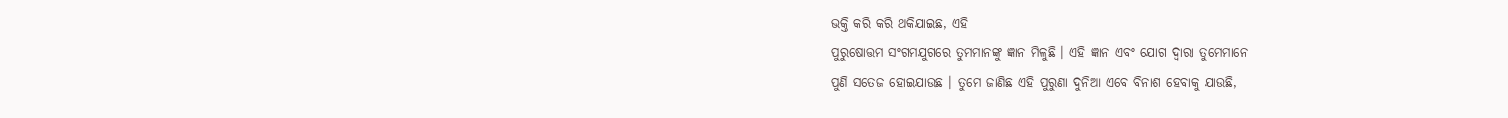ଭକ୍ତି କରି କରି ଥକିଯାଇଛ, ଏହି
ପୁରୁଷୋତ୍ତମ ସଂଗମଯୁଗରେ ତୁମମାନଙ୍କୁ ଜ୍ଞାନ ମିଳୁଛି । ଏହି ଜ୍ଞାନ ଏବଂ ଯୋଗ ଦ୍ୱାରା ତୁମେମାନେ
ପୁଣି ସତେଜ ହୋଇଯାଉଛ । ତୁମେ ଜାଣିଛ ଏହି ପୁରୁଣା ଦୁନିଆ ଏବେ ବିନାଶ ହେବାକୁ ଯାଉଛି,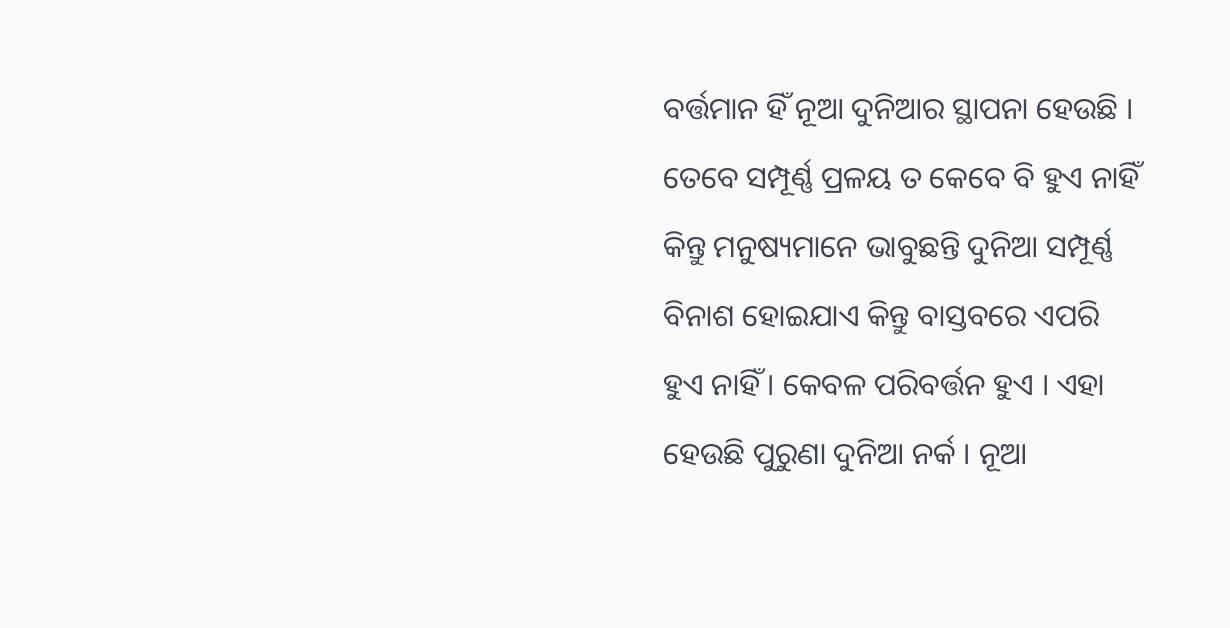ବର୍ତ୍ତମାନ ହିଁ ନୂଆ ଦୁନିଆର ସ୍ଥାପନା ହେଉଛି । ତେବେ ସମ୍ପୂର୍ଣ୍ଣ ପ୍ରଳୟ ତ କେବେ ବି ହୁଏ ନାହିଁ
କିନ୍ତୁ ମନୁଷ୍ୟମାନେ ଭାବୁଛନ୍ତି ଦୁନିଆ ସମ୍ପୂର୍ଣ୍ଣ ବିନାଶ ହୋଇଯାଏ କିନ୍ତୁ ବାସ୍ତବରେ ଏପରି
ହୁଏ ନାହିଁ । କେବଳ ପରିବର୍ତ୍ତନ ହୁଏ । ଏହା ହେଉଛି ପୁରୁଣା ଦୁନିଆ ନର୍କ । ନୂଆ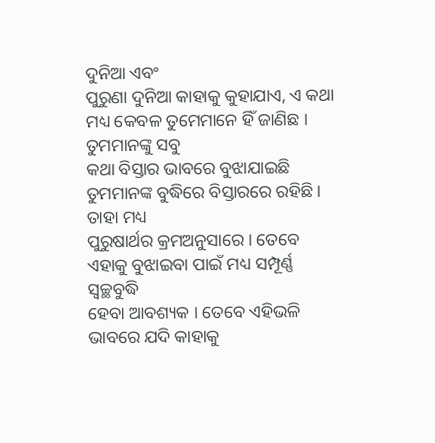ଦୁନିଆ ଏବଂ
ପୁରୁଣା ଦୁନିଆ କାହାକୁ କୁହାଯାଏ, ଏ କଥା ମଧ୍ୟ କେବଳ ତୁମେମାନେ ହିଁ ଜାଣିଛ । ତୁମମାନଙ୍କୁ ସବୁ
କଥା ବିସ୍ତାର ଭାବରେ ବୁଝାଯାଇଛି ତୁମମାନଙ୍କ ବୁଦ୍ଧିରେ ବିସ୍ତାରରେ ରହିଛି । ତାହା ମଧ୍ୟ
ପୁରୁଷାର୍ଥର କ୍ରମଅନୁସାରେ । ତେବେ ଏହାକୁ ବୁଝାଇବା ପାଇଁ ମଧ୍ୟ ସମ୍ପୂର୍ଣ୍ଣ ସ୍ୱଚ୍ଛବୁଦ୍ଧି
ହେବା ଆବଶ୍ୟକ । ତେବେ ଏହିଭଳି ଭାବରେ ଯଦି କାହାକୁ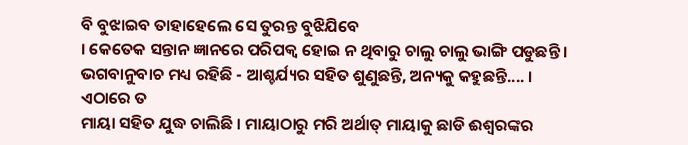ବି ବୁଝାଇବ ତାହାହେଲେ ସେ ତୁରନ୍ତ ବୁଝିଯିବେ
। କେତେକ ସନ୍ତାନ ଜ୍ଞାନରେ ପରିପକ୍ୱ ହୋଇ ନ ଥିବାରୁ ଚାଲୁ ଚାଲୁ ଭାଙ୍ଗି ପଡୁଛନ୍ତି ।
ଭଗବାନୁବାଚ ମଧ୍ୟ ରହିଛି - ଆଶ୍ଚର୍ଯ୍ୟର ସହିତ ଶୁଣୁଛନ୍ତି, ଅନ୍ୟକୁ କହୁଛନ୍ତି.... । ଏଠାରେ ତ
ମାୟା ସହିତ ଯୁଦ୍ଧ ଚାଲିଛି । ମାୟାଠାରୁ ମରି ଅର୍ଥାତ୍ ମାୟାକୁ ଛାଡି ଈଶ୍ୱରଙ୍କର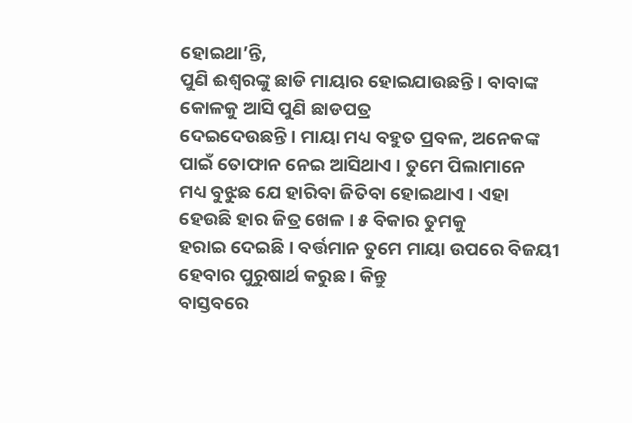ହୋଇଥା’ନ୍ତି,
ପୁଣି ଈଶ୍ୱରଙ୍କୁ ଛାଡି ମାୟାର ହୋଇଯାଉଛନ୍ତି । ବାବାଙ୍କ କୋଳକୁ ଆସି ପୁଣି ଛାଡପତ୍ର
ଦେଇଦେଉଛନ୍ତି । ମାୟା ମଧ୍ୟ ବହୁତ ପ୍ରବଳ, ଅନେକଙ୍କ ପାଇଁ ତୋଫାନ ନେଇ ଆସିଥାଏ । ତୁମେ ପିଲାମାନେ
ମଧ୍ୟ ବୁଝୁଛ ଯେ ହାରିବା ଜିତିବା ହୋଇଥାଏ । ଏହା ହେଉଛି ହାର ଜିତ୍ର ଖେଳ । ୫ ବିକାର ତୁମକୁ
ହରାଇ ଦେଇଛି । ବର୍ତ୍ତମାନ ତୁମେ ମାୟା ଉପରେ ବିଜୟୀ ହେବାର ପୁରୁଷାର୍ଥ କରୁଛ । କିନ୍ତୁ
ବାସ୍ତବରେ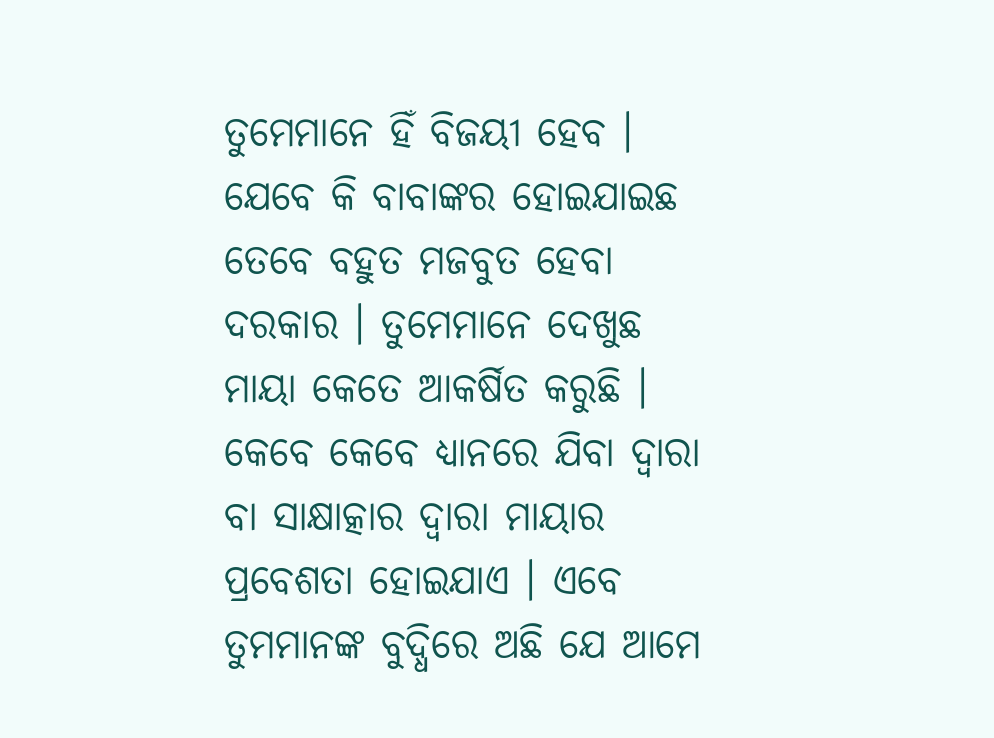ତୁମେମାନେ ହିଁ ବିଜୟୀ ହେବ । ଯେବେ କି ବାବାଙ୍କର ହୋଇଯାଇଛ ତେବେ ବହୁତ ମଜବୁତ ହେବା
ଦରକାର । ତୁମେମାନେ ଦେଖୁଛ ମାୟା କେତେ ଆକର୍ଷିତ କରୁଛି । କେବେ କେବେ ଧ୍ୟାନରେ ଯିବା ଦ୍ୱାରା
ବା ସାକ୍ଷାତ୍କାର ଦ୍ୱାରା ମାୟାର ପ୍ରବେଶତା ହୋଇଯାଏ । ଏବେ ତୁମମାନଙ୍କ ବୁଦ୍ଧିରେ ଅଛି ଯେ ଆମେ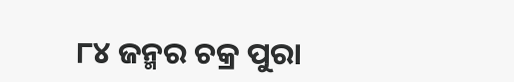୮୪ ଜନ୍ମର ଚକ୍ର ପୁରା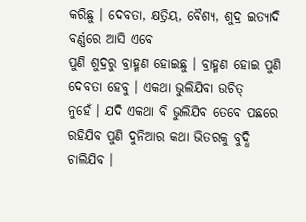କରିଛୁ । ଦେବତା, କ୍ଷତ୍ରିୟ, ବୈଶ୍ୟ, ଶୁଦ୍ର ଇତ୍ୟାଦି ବର୍ଣ୍ଣରେ ଆସି ଏବେ
ପୁଣି ଶୁଦ୍ରରୁ ବ୍ରାହ୍ମଣ ହୋଇଛୁ । ବ୍ରାହ୍ମଣ ହୋଇ ପୁଣି ଦେବତା ହେବୁ । ଏକଥା ଭୁଲିଯିବା ଉଚିତ୍
ନୁହେଁ । ଯଦି ଏକଥା ବି ଭୁଲିଯିବ ତେବେ ପଛରେ ରହିଯିବ ପୁଣି ଦୁନିଆର କଥା ଭିତରକୁ ବୁଦ୍ଧି
ଚାଲିଯିବ ।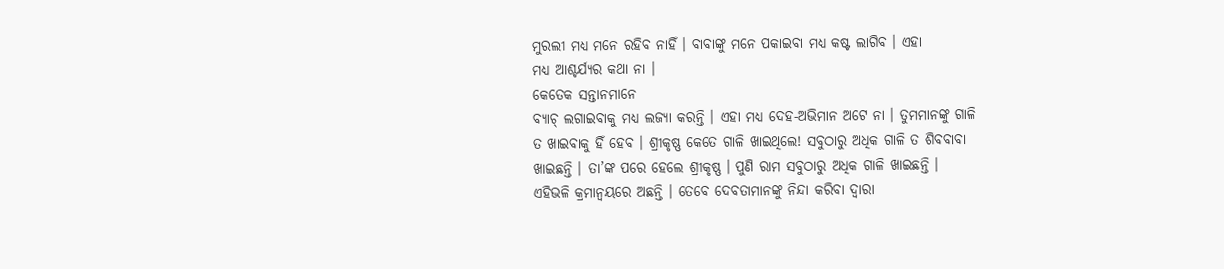ମୁରଲୀ ମଧ୍ୟ ମନେ ରହିବ ନାହିଁ । ବାବାଙ୍କୁ ମନେ ପକାଇବା ମଧ୍ୟ କଷ୍ଟ ଲାଗିବ । ଏହା
ମଧ୍ୟ ଆଶ୍ଚର୍ଯ୍ୟର କଥା ନା ।
କେତେକ ସନ୍ତାନମାନେ
ବ୍ୟାଚ୍ ଲଗାଇବାକୁ ମଧ୍ୟ ଲଜ୍ୟା କରନ୍ତି । ଏହା ମଧ୍ୟ ଦେହ-ଅଭିମାନ ଅଟେ ନା । ତୁମମାନଙ୍କୁ ଗାଳି
ତ ଖାଇବାକୁ ହିଁ ହେବ । ଶ୍ରୀକୃଷ୍ଣ କେତେ ଗାଳି ଖାଇଥିଲେ! ସବୁଠାରୁ ଅଧିକ ଗାଳି ତ ଶିବବାବା
ଖାଇଛନ୍ତି । ତା’ଙ୍କ ପରେ ହେଲେ ଶ୍ରୀକୃଷ୍ଣ । ପୁଣି ରାମ ସବୁଠାରୁ ଅଧିକ ଗାଳି ଖାଇଛନ୍ତି ।
ଏହିଭଳି କ୍ରମାନ୍ୱୟରେ ଅଛନ୍ତି । ତେବେ ଦେବତାମାନଙ୍କୁ ନିନ୍ଦା କରିବା ଦ୍ୱାରା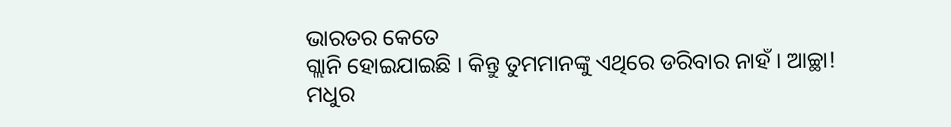ଭାରତର କେତେ
ଗ୍ଲାନି ହୋଇଯାଇଛି । କିନ୍ତୁ ତୁମମାନଙ୍କୁ ଏଥିରେ ଡରିବାର ନାହଁ । ଆଚ୍ଛା! ମଧୁର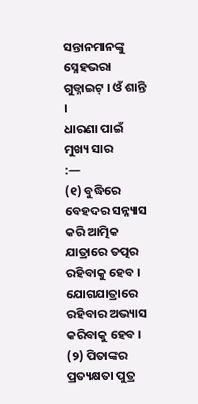ସନ୍ତାନମାନଙ୍କୁ
ସ୍ନେହଭରା ଗୁଡ୍ନାଇଟ୍ । ଓଁ ଶାନ୍ତି ।
ଧାରଣା ପାଇଁ ମୁଖ୍ୟ ସାର
:—
(୧) ବୁଦ୍ଧିରେ
ବେହଦର ସନ୍ନ୍ୟାସ କରି ଆତ୍ମିକ ଯାତ୍ରାରେ ତତ୍ପର ରହିବାକୁ ହେବ । ଯୋଗଯାତ୍ରାରେ ରହିବାର ଅଭ୍ୟାସ
କରିବାକୁ ହେବ ।
(୨) ପିତାଙ୍କର
ପ୍ରତ୍ୟକ୍ଷତା ପୁତ୍ର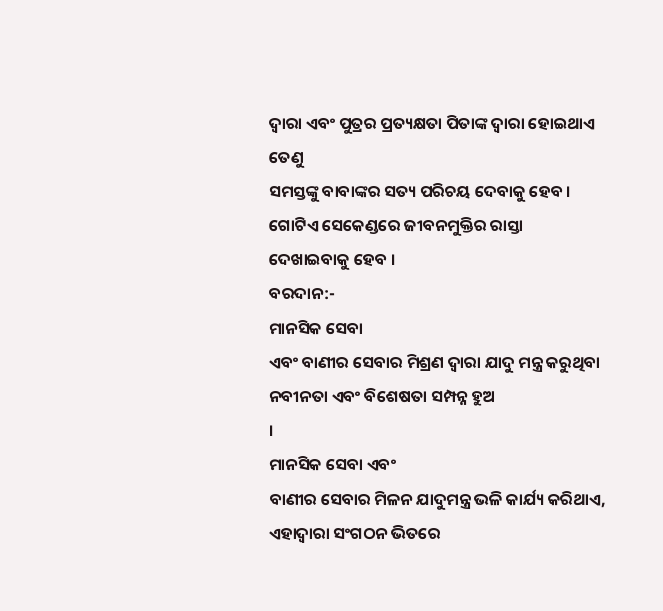ଦ୍ୱାରା ଏବଂ ପୁତ୍ରର ପ୍ରତ୍ୟକ୍ଷତା ପିତାଙ୍କ ଦ୍ୱାରା ହୋଇଥାଏ ତେଣୁ
ସମସ୍ତଙ୍କୁ ବାବାଙ୍କର ସତ୍ୟ ପରିଚୟ ଦେବାକୁ ହେବ । ଗୋଟିଏ ସେକେଣ୍ଡରେ ଜୀବନମୁକ୍ତିର ରାସ୍ତା
ଦେଖାଇବାକୁ ହେବ ।
ବରଦାନ:-
ମାନସିକ ସେବା
ଏବଂ ବାଣୀର ସେବାର ମିଶ୍ରଣ ଦ୍ୱାରା ଯାଦୁ ମନ୍ତ୍ର କରୁଥିବା ନବୀନତା ଏବଂ ବିଶେଷତା ସମ୍ପନ୍ନ ହୁଅ
।
ମାନସିକ ସେବା ଏବଂ
ବାଣୀର ସେବାର ମିଳନ ଯାଦୁମନ୍ତ୍ର ଭଳି କାର୍ଯ୍ୟ କରିଥାଏ, ଏହାଦ୍ୱାରା ସଂଗଠନ ଭିତରେ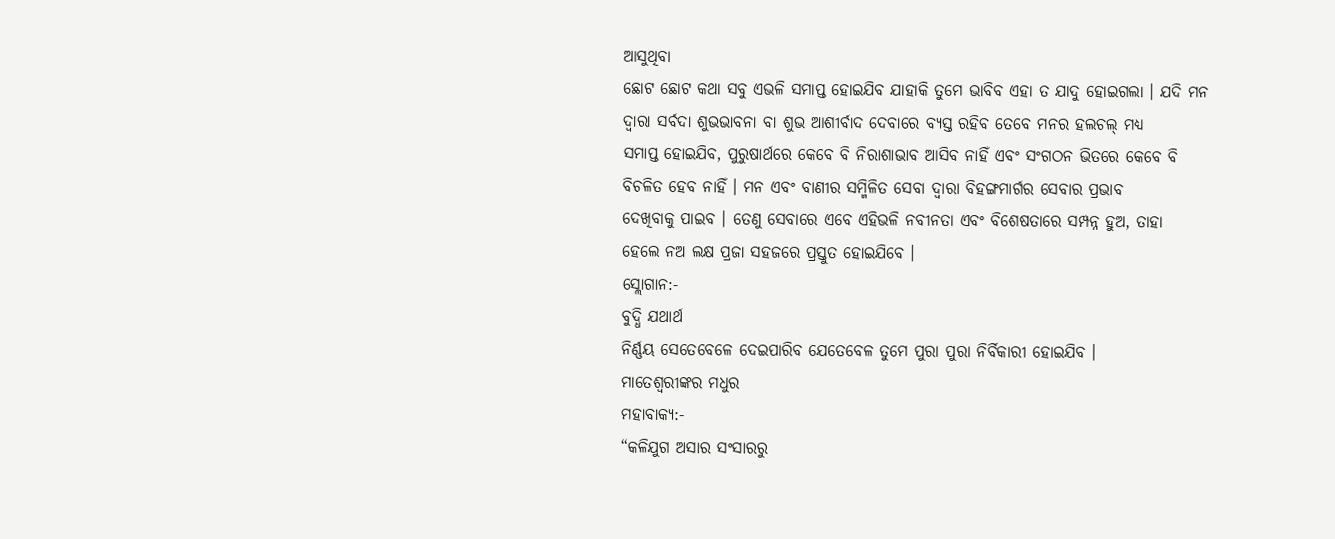ଆସୁଥିବା
ଛୋଟ ଛୋଟ କଥା ସବୁ ଏଭଳି ସମାପ୍ତ ହୋଇଯିବ ଯାହାକି ତୁମେ ଭାବିବ ଏହା ତ ଯାଦୁ ହୋଇଗଲା । ଯଦି ମନ
ଦ୍ୱାରା ସର୍ବଦା ଶୁଭଭାବନା ବା ଶୁଭ ଆଶୀର୍ବାଦ ଦେବାରେ ବ୍ୟସ୍ତ ରହିବ ତେବେ ମନର ହଲଚଲ୍ ମଧ୍ୟ
ସମାପ୍ତ ହୋଇଯିବ, ପୁରୁଷାର୍ଥରେ କେବେ ବି ନିରାଶାଭାବ ଆସିବ ନାହିଁ ଏବଂ ସଂଗଠନ ଭିତରେ କେବେ ବି
ବିଚଳିତ ହେବ ନାହିଁ । ମନ ଏବଂ ବାଣୀର ସମ୍ମିଳିତ ସେବା ଦ୍ୱାରା ବିହଙ୍ଗମାର୍ଗର ସେବାର ପ୍ରଭାବ
ଦେଖିବାକୁ ପାଇବ । ତେଣୁ ସେବାରେ ଏବେ ଏହିଭଳି ନବୀନତା ଏବଂ ବିଶେଷତାରେ ସମ୍ପନ୍ନ ହୁଅ, ତାହା
ହେଲେ ନଅ ଲକ୍ଷ ପ୍ରଜା ସହଜରେ ପ୍ରସ୍ତୁତ ହୋଇଯିବେ ।
ସ୍ଲୋଗାନ:-
ବୁଦ୍ଧି ଯଥାର୍ଥ
ନିର୍ଣ୍ଣୟ ସେତେବେଳେ ଦେଇପାରିବ ଯେତେବେଳ ତୁମେ ପୁରା ପୁରା ନିର୍ବିକାରୀ ହୋଇଯିବ ।
ମାତେଶ୍ୱରୀଙ୍କର ମଧୁର
ମହାବାକ୍ୟ:-
“କଳିଯୁଗ ଅସାର ସଂସାରରୁ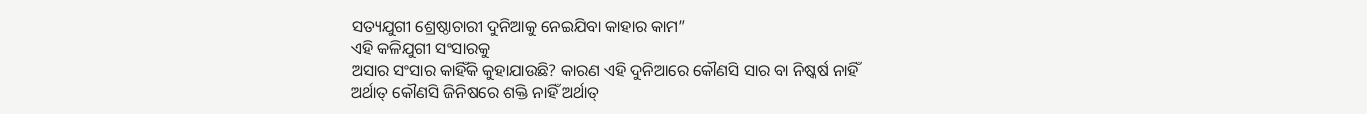ସତ୍ୟଯୁଗୀ ଶ୍ରେଷ୍ଠାଚାରୀ ଦୁନିଆକୁ ନେଇଯିବା କାହାର କାମ”
ଏହି କଳିଯୁଗୀ ସଂସାରକୁ
ଅସାର ସଂସାର କାହିଁକି କୁହାଯାଉଛି? କାରଣ ଏହି ଦୁନିଆରେ କୌଣସି ସାର ବା ନିଷ୍କର୍ଷ ନାହିଁ
ଅର୍ଥାତ୍ କୌଣସି ଜିନିଷରେ ଶକ୍ତି ନାହିଁ ଅର୍ଥାତ୍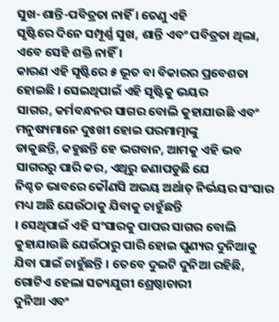ସୁଖ-ଶାନ୍ତି-ପବିତ୍ରତା ନାହିଁ । ତେଣୁ ଏହି
ସୃଷ୍ଟିରେ ଦିନେ ସମ୍ପୂର୍ଣ୍ଣ ସୁଖ, ଶାନ୍ତି ଏବଂ ପବିତ୍ରତା ଥିଲା, ଏବେ ସେହି ଶକ୍ତି ନାହିଁ ।
କାରଣ ଏହି ସୃଷ୍ଟିରେ ୫ ଭୂତ ବା ବିକାରର ପ୍ରବେଶତା ହୋଇଛି । ସେଇଥିପାଇଁ ଏହି ସୃଷ୍ଟିକୁ ଭୟର
ସାଗର, କର୍ମବନ୍ଧନର ସାଗର ବୋଲି କୁହାଯାଉଛି ଏବଂ ମନୁଷ୍ୟମାନେ ଦୁଃଖୀ ହୋଇ ପରମାତ୍ମାଙ୍କୁ
ଡାକୁଛନ୍ତି, କହୁଛନ୍ତି ହେ ଭଗବାନ, ଆମକୁ ଏହି ଭବ ସାଗରରୁ ପାରି କର, ଏଥିରୁ ଜଣାପଡୁଛି ଯେ
ନିଶ୍ଚତ ଭାବରେ କୌଣସି ଅଭୟ ଅର୍ଥାତ୍ ନିର୍ଭୟର ସଂସାର ମଧ୍ୟ ଅଛି ଯେଉଁଠାକୁ ଯିବାକୁ ଚାହୁଁଛନ୍ତି
। ସେଥିପାଇଁ ଏହି ସଂସାରକୁ ପାପର ସାଗର ବୋଲି କୁହାଯାଉଛି ଯେଉଁଠାରୁ ପାରି ହୋଇ ପୁଣ୍ୟର ଦୁନିଆକୁ
ଯିବା ପାଇଁ ଚାହୁଁଛନ୍ତି । ତେବେ ଦୁଇଟି ଦୁନିଆ ରହିଛି, ଗୋଟିଏ ହେଲା ସତ୍ୟଯୁଗୀ ଶ୍ରେଷ୍ଠାଚାରୀ
ଦୁନିଆ ଏବଂ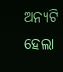ଅନ୍ୟଟି ହେଲା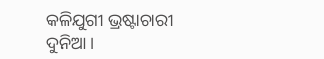କଳିଯୁଗୀ ଭ୍ରଷ୍ଟାଚାରୀ ଦୁନିଆ ।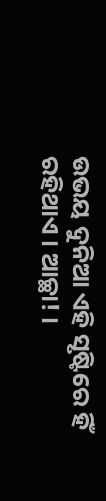ଉଭୟ ଦୁନିଆ ଏହି ସୃଷ୍ଟିରେ ହିଁ
ରହିଥାଏ । ଆଚ୍ଛା! ।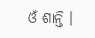ଓଁ ଶାନ୍ତି ।